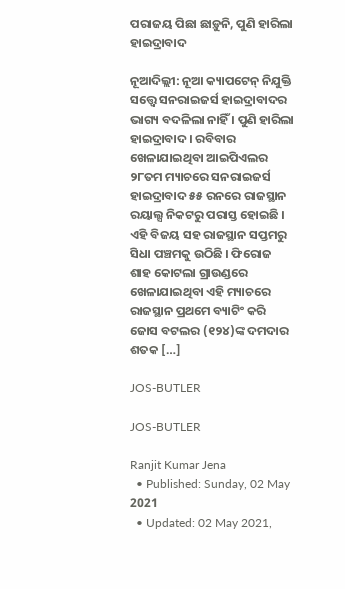ପରାଜୟ ପିଛା ଛାଡ଼ୁନି, ପୁଣି ହାରିଲା ହାଇଦ୍ରାବାଦ

ନୂଆଦିଲ୍ଲୀ: ନୂଆ କ୍ୟାପଟେନ୍ ନିଯୁକ୍ତି ସତ୍ତ୍ୱେ ସନରାଇଜର୍ସ ହାଇଦ୍ରାବାଦର ଭାଗ୍ୟ ବଦଳିଲା ନାହିଁ । ପୁଣି ହାରିଲା ହାଇଦ୍ରାବାଦ । ରବିବାର ଖେଳାଯାଇଥିବା ଆଇପିଏଲର ୨୮ତମ ମ୍ୟାଚରେ ସନରାଇଜର୍ସ ହାଇଦ୍ରାବାଦ ୫୫ ରନରେ ରାଜସ୍ଥାନ ରୟାଲ୍ସ ନିକଟରୁ ପରାସ୍ତ ହୋଇଛି । ଏହି ବିଜୟ ସହ ରାଜସ୍ଥାନ ସପ୍ତମରୁ ସିଧା ପଞ୍ଚମକୁ ଉଠିଛି । ଫିରୋଜ ଶାହ କୋଟଲା ଗ୍ରାଉଣ୍ଡରେ ଖେଳାଯାଇଥିବା ଏହି ମ୍ୟାଚରେ ରାଜସ୍ଥାନ ପ୍ରଥମେ ବ୍ୟାଟିଂ କରି ଜୋସ ବଟଲର (୧୨୪)ଙ୍କ ଦମଦାର ଶତକ […]

JOS-BUTLER

JOS-BUTLER

Ranjit Kumar Jena
  • Published: Sunday, 02 May 2021
  • Updated: 02 May 2021,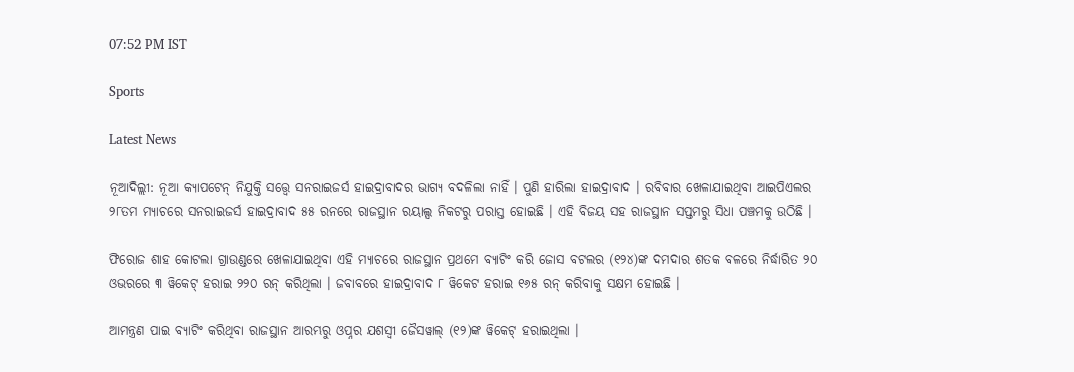07:52 PM IST

Sports

Latest News

ନୂଆଦିଲ୍ଲୀ: ନୂଆ କ୍ୟାପଟେନ୍ ନିଯୁକ୍ତି ସତ୍ତ୍ୱେ ସନରାଇଜର୍ସ ହାଇଦ୍ରାବାଦର ଭାଗ୍ୟ ବଦଳିଲା ନାହିଁ । ପୁଣି ହାରିଲା ହାଇଦ୍ରାବାଦ । ରବିବାର ଖେଳାଯାଇଥିବା ଆଇପିଏଲର ୨୮ତମ ମ୍ୟାଚରେ ସନରାଇଜର୍ସ ହାଇଦ୍ରାବାଦ ୫୫ ରନରେ ରାଜସ୍ଥାନ ରୟାଲ୍ସ ନିକଟରୁ ପରାସ୍ତ ହୋଇଛି । ଏହି ବିଜୟ ସହ ରାଜସ୍ଥାନ ସପ୍ତମରୁ ସିଧା ପଞ୍ଚମକୁ ଉଠିଛି ।

ଫିରୋଜ ଶାହ କୋଟଲା ଗ୍ରାଉଣ୍ଡରେ ଖେଳାଯାଇଥିବା ଏହି ମ୍ୟାଚରେ ରାଜସ୍ଥାନ ପ୍ରଥମେ ବ୍ୟାଟିଂ କରି ଜୋସ ବଟଲର (୧୨୪)ଙ୍କ ଦମଦାର ଶତକ ବଳରେ ନିର୍ଦ୍ଧାରିତ ୨୦ ଓଭରରେ ୩ ୱିକେଟ୍ ହରାଇ ୨୨୦ ରନ୍ କରିଥିଲା । ଜବାବରେ ହାଇଦ୍ରାବାଦ ୮ ୱିକେଟ ହରାଇ ୧୬୫ ରନ୍ କରିବାକୁ ସକ୍ଷମ ହୋଇଛି ।

ଆମନ୍ତ୍ରଣ ପାଇ ବ୍ୟାଟିଂ କରିଥିବା ରାଜସ୍ଥାନ ଆରମ୍ଭରୁ ଓପ୍ନର ଯଶସ୍ୱୀ ଜୈସୱାଲ୍ (୧୨)ଙ୍କ ୱିକେଟ୍ ହରାଇଥିଲା ।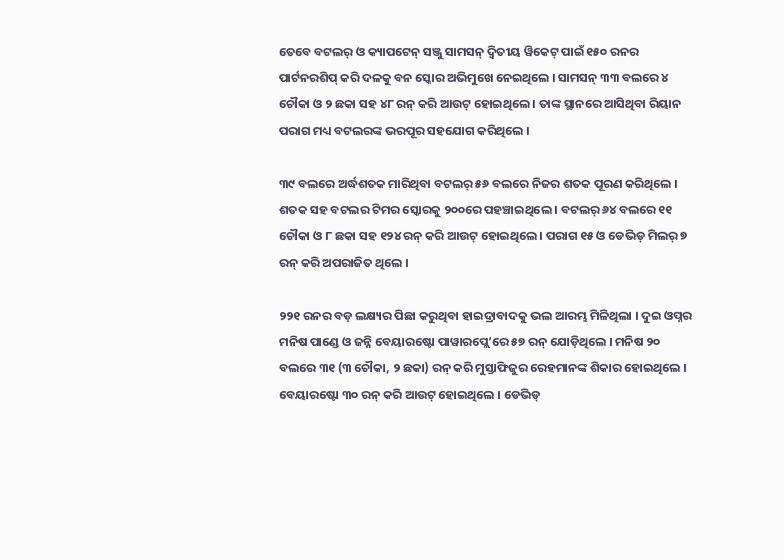ତେବେ ବଟଲର୍ ଓ କ୍ୟାପଟେନ୍ ସଞ୍ଜୁ ସାମସନ୍ ଦ୍ୱିତୀୟ ୱିକେଟ୍ ପାଇଁ ୧୫୦ ରନର ପାର୍ଟନରଶିପ୍ କରି ଦଳକୁ ବନ ସ୍କୋର ଅଭିମୁଖେ ନେଇଥିଲେ । ସାମସନ୍ ୩୩ ବଲରେ ୪ ଚୌକା ଓ ୨ ଛକା ସହ ୪୮ ରନ୍ କରି ଆଉଟ୍ ହୋଇଥିଲେ । ତାଙ୍କ ସ୍ଥାନରେ ଆସିଥିବା ରିୟାନ ପରାଗ ମଧ୍ୟ ବଟଲରଙ୍କ ଭରପୂର ସହଯୋଗ କରିଥିଲେ ।

୩୯ ବଲରେ ଅର୍ଦ୍ଧଶତକ ମାରିଥିବା ବଟଲର୍ ୫୬ ବଲରେ ନିଜର ଶତକ ପୂରଣ କରିଥିଲେ । ଶତକ ସହ ବଟଲର ଟିମର ସ୍କୋରକୁ ୨୦୦ରେ ପହଞ୍ଚାଇଥିଲେ । ବଟଲର୍ ୬୪ ବଲରେ ୧୧ ଚୌକା ଓ ୮ ଛକା ସହ ୧୨୪ ରନ୍ କରି ଆଉଟ୍ ହୋଇଥିଲେ । ପରାଗ ୧୫ ଓ ଡେଭିଡ୍ ମିଲର୍ ୭ ରନ୍ କରି ଅପରାଜିତ ଥିଲେ ।

୨୨୧ ରନର ବଡ଼ ଲକ୍ଷ୍ୟର ପିଛା କରୁଥିବା ହାଇଦ୍ରାବାଦକୁ ଭଲ ଆରମ୍ଭ ମିଳିଥିଲା । ଦୁଇ ଓପ୍ନର ମନିଷ ପାଣ୍ଡେ ଓ ଜନ୍ନି ବେୟାରଷ୍ଟୋ ପାୱାରପ୍ଲେ’ରେ ୫୭ ରନ୍ ଯୋଡ଼ିଥିଲେ । ମନିଷ ୨୦ ବଲରେ ୩୧ (୩ ଚୌକା, ୨ ଛକା) ରନ୍ କରି ମୁସ୍ତାଫିଜୁର ରେହମାନଙ୍କ ଶିକାର ହୋଇଥିଲେ । ବେୟାରଷ୍ଟୋ ୩୦ ରନ୍ କରି ଆଉଟ୍ ହୋଇଥିଲେ । ଡେଭିଡ୍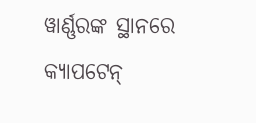ୱାର୍ଣ୍ଣରଙ୍କ ସ୍ଥାନରେ କ୍ୟାପଟେନ୍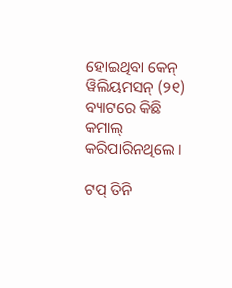ହୋଇଥିବା କେନ୍ ୱିଲିୟମସନ୍ (୨୧) ବ୍ୟାଟରେ କିଛି କମାଲ୍ କରିପାରିନଥିଲେ ।

ଟପ୍ ତିନି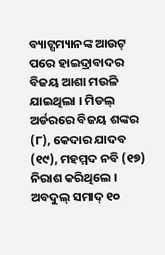ବ୍ୟାଟ୍ସମ୍ୟାନଙ୍କ ଆଉଟ୍ ପରେ ହାଇଦ୍ରାବାଦର ବିଜୟ ଆଶା ମଉଳି ଯାଇଥିଲା । ମିଡଲ୍ ଅର୍ଡରରେ ବିଜୟ ଶଙ୍କର (୮), କେଦାର ଯାଦବ (୧୯), ମହମ୍ମଦ ନବି (୧୭) ନିରାଶ କରିଥିଲେ । ଅବଦୁଲ୍ ସମାଦ୍ ୧୦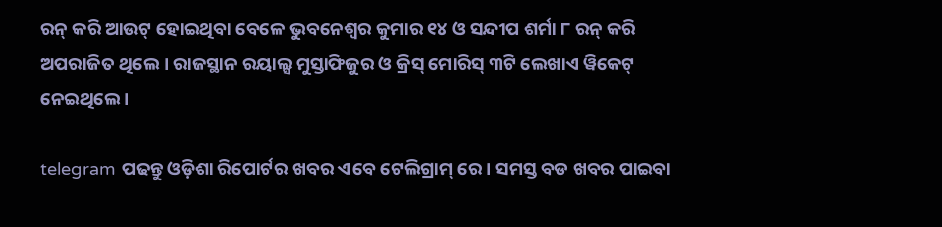ରନ୍ କରି ଆଉଟ୍ ହୋଇଥିବା ବେଳେ ଭୁବନେଶ୍ୱର କୁମାର ୧୪ ଓ ସନ୍ଦୀପ ଶର୍ମା ୮ ରନ୍ କରି ଅପରାଜିତ ଥିଲେ । ରାଜସ୍ଥାନ ରୟାଲ୍ସ ମୁସ୍ତାଫିଜୁର ଓ କ୍ରିସ୍ ମୋରିସ୍ ୩ଟି ଲେଖାଏ ୱିକେଟ୍ ନେଇଥିଲେ ।

telegram ପଢନ୍ତୁ ଓଡ଼ିଶା ରିପୋର୍ଟର ଖବର ଏବେ ଟେଲିଗ୍ରାମ୍ ରେ। ସମସ୍ତ ବଡ ଖବର ପାଇବା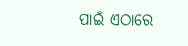ପାଇଁ ଏଠାରେ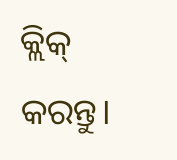କ୍ଲିକ୍ କରନ୍ତୁ।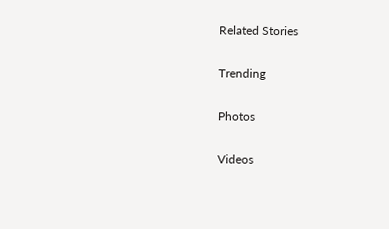Related Stories

Trending

Photos

Videos